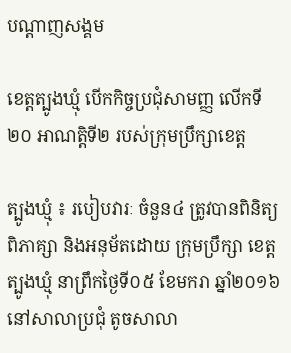បណ្តាញសង្គម

ខេត្តត្បូងឃ្មុំ បើកកិច្ចប្រជុំសាមញ្ញ លើកទី២០ អាណត្តិទី២ របស់ក្រុមប្រឹក្សាខេត្ត

ត្បូងឃ្មុំ ៖ របៀបវារៈ ចំនួន៤ ត្រូវបានពិនិត្យ ពិភាគ្សា និងអនុម័តដោយ ក្រុមប្រឹក្សា ខេត្តត្បូងឃ្មុំ នាព្រឹកថ្ងៃទី០៥ ខែមករា ឆ្នាំ២០១៦ នៅសាលាប្រជុំ តូចសាលា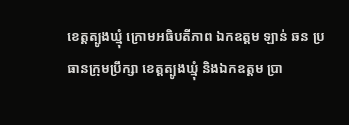ខេត្តត្បូងឃ្មុំ ក្រោមអធិបតីភាព ឯកឧត្តម ឡាន់ ឆន ប្រធានក្រុមប្រឹក្សា ខេត្តត្បូងឃ្មុំ និងឯកឧត្តម ប្រា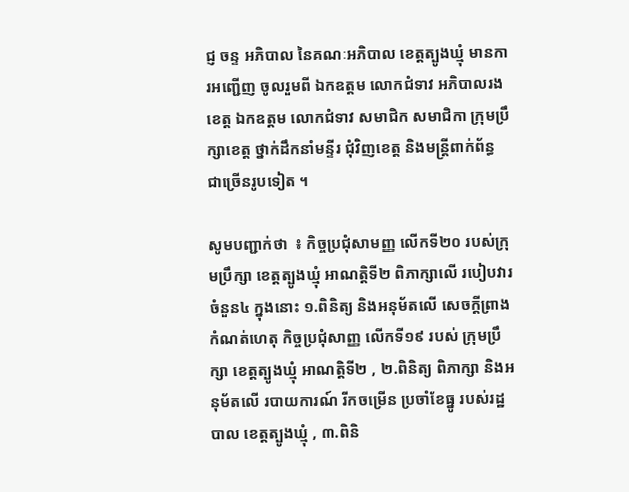ជ្ញ ចន្ទ អភិបាល នៃគណៈអភិបាល ខេត្តត្បូងឃ្មុំ មានការអញ្ជើញ ចូលរួមពី ឯកឧត្ដម លោកជំទាវ អភិបាលរងខេត្ត ឯកឧត្ដម លោកជំទាវ សមាជិក សមាជិកា ក្រុមប្រឹក្សាខេត្ត ថ្នាក់ដឹកនាំមន្ទីរ ជុំវិញខេត្ត និងមន្ត្រីពាក់ព័ន្ធ ជាច្រើនរូបទៀត ។

សូមបញ្ជាក់ថា  ៖ កិច្ចប្រជុំសាមញ្ញ លើកទី២០ របស់ក្រុមប្រឹក្សា ខេត្តត្បូងឃ្មុំ អាណត្តិទី២ ពិភាក្សាលើ របៀបវារ ចំនួន៤ ក្នុងនោះ ១.ពិនិត្យ និងអនុម័តលើ សេចក្តីព្រាង កំណត់ហេតុ កិច្ចប្រជុំសាញ្ញ លើកទី១៩ របស់ ក្រុមប្រឹក្សា ខេត្តត្បូងឃ្មុំ អាណត្តិទី២ , ២.ពិនិត្យ ពិភាក្សា និងអនុម័តលើ របាយការណ៍ រីកចម្រើន ប្រចាំខែធ្នូ របស់រដ្ឋបាល ខេត្តត្បូងឃ្មុំ , ៣.ពិនិ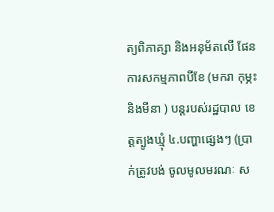ត្យពិភាគ្សា និងអនុម័តលើ ផែនការសកម្មភាពបីខែ (មករា កុម្ភះ និងមីនា ) បន្តរបស់រដ្ឋបាល ខេត្តត្បូងឃ្មុំ ៤.បញ្ហាផ្សេងៗ (ប្រាក់ត្រូវបង់ ចូលមូលមរណៈ ស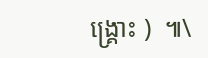ង្គ្រោះ )  ៕\